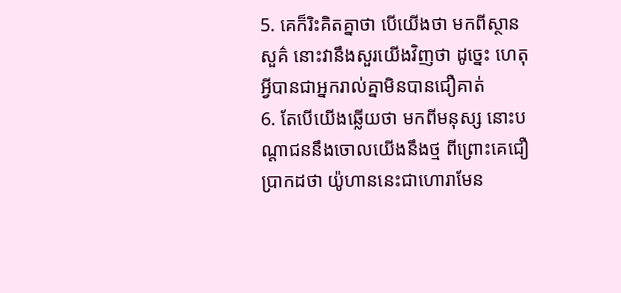5. គេក៏រិះគិតគ្នាថា បើយើងថា មកពីស្ថានសួគ៌ នោះវានឹងសួរយើងវិញថា ដូច្នេះ ហេតុអ្វីបានជាអ្នករាល់គ្នាមិនបានជឿគាត់
6. តែបើយើងឆ្លើយថា មកពីមនុស្ស នោះបណ្តាជននឹងចោលយើងនឹងថ្ម ពីព្រោះគេជឿប្រាកដថា យ៉ូហាននេះជាហោរាមែន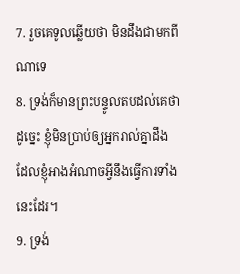7. រួចគេទូលឆ្លើយថា មិនដឹងជាមកពីណាទេ
8. ទ្រង់ក៏មានព្រះបន្ទូលតបដល់គេថា ដូច្នេះ ខ្ញុំមិនប្រាប់ឲ្យអ្នករាល់គ្នាដឹង ដែលខ្ញុំអាងអំណាចអ្វីនឹងធ្វើការទាំងនេះដែរ។
9. ទ្រង់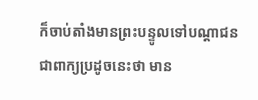ក៏ចាប់តាំងមានព្រះបន្ទូលទៅបណ្តាជន ជាពាក្យប្រដូចនេះថា មាន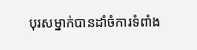បុរសម្នាក់បានដាំចំការទំពាំង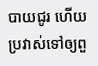បាយជូរ ហើយប្រវាស់ទៅឲ្យពួ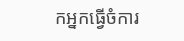កអ្នកធ្វើចំការ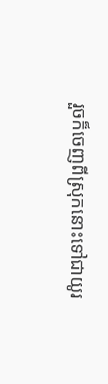រួចក៏ចេញពីស្រុកនោះទៅជាយូរ